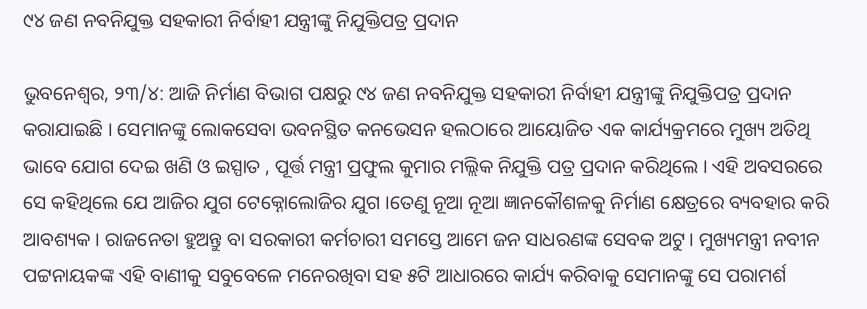୯୪ ଜଣ ନବନିଯୁକ୍ତ ସହକାରୀ ନିର୍ବାହୀ ଯନ୍ତ୍ରୀଙ୍କୁ ନିଯୁକ୍ତିପତ୍ର ପ୍ରଦାନ

ଭୁବନେଶ୍ୱର, ୨୩/୪: ଆଜି ନିର୍ମାଣ ବିଭାଗ ପକ୍ଷରୁ ୯୪ ଜଣ ନବନିଯୁକ୍ତ ସହକାରୀ ନିର୍ବାହୀ ଯନ୍ତ୍ରୀଙ୍କୁ ନିଯୁକ୍ତିପତ୍ର ପ୍ରଦାନ କରାଯାଇଛି । ସେମାନଙ୍କୁ ଲୋକସେବା ଭବନସ୍ଥିତ କନଭେସନ ହଲଠାରେ ଆୟୋଜିତ ଏକ କାର୍ଯ୍ୟକ୍ରମରେ ମୁଖ୍ୟ ଅତିଥି ଭାବେ ଯୋଗ ଦେଇ ଖଣି ଓ ଇସ୍ପାତ , ପୂର୍ତ୍ତ ମନ୍ତ୍ରୀ ପ୍ରଫୁଲ କୁମାର ମଲ୍ଲିକ ନିଯୁକ୍ତି ପତ୍ର ପ୍ରଦାନ କରିଥିଲେ । ଏହି ଅବସରରେ ସେ କହିଥିଲେ ଯେ ଆଜିର ଯୁଗ ଟେକ୍ନୋଲୋଜିର ଯୁଗ ।ତେଣୁ ନୂଆ ନୂଆ ଜ୍ଞାନକୌଶଳକୁ ନିର୍ମାଣ କ୍ଷେତ୍ରରେ ବ୍ୟବହାର କରି ଆବଶ୍ୟକ । ରାଜନେତା ହୁଅନ୍ତୁ ବା ସରକାରୀ କର୍ମଚାରୀ ସମସ୍ତେ ଆମେ ଜନ ସାଧରଣଙ୍କ ସେବକ ଅଟୁ। ମୁଖ୍ୟମନ୍ତ୍ରୀ ନବୀନ ପଟ୍ଟନାୟକଙ୍କ ଏହି ବାଣୀକୁ ସବୁବେଳେ ମନେରଖିବା ସହ ୫ଟି ଆଧାରରେ କାର୍ଯ୍ୟ କରିବାକୁ ସେମାନଙ୍କୁ ସେ ପରାମର୍ଶ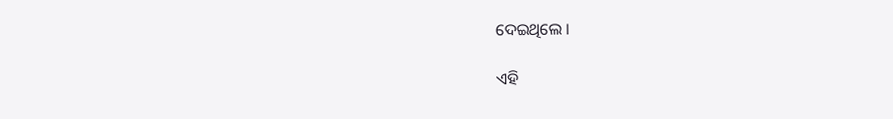ଦେଇଥିଲେ ।

ଏହି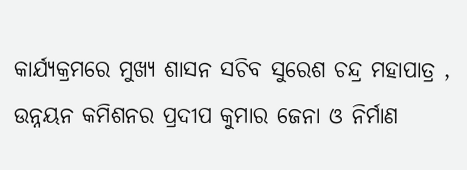କାର୍ଯ୍ୟକ୍ରମରେ ମୁଖ୍ୟ ଶାସନ ସଚିବ ସୁରେଶ ଚନ୍ଦ୍ର ମହାପାତ୍ର , ଉନ୍ନୟନ କମିଶନର ପ୍ରଦୀପ କୁମାର ଜେନା ଓ ନିର୍ମାଣ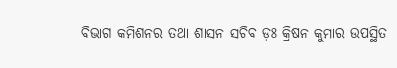ବିଭାଗ କମିଶନର ତଥା ଶାସନ ସଚିବ ଡ଼ଃ କ୍ରିଷନ କୁମାର ଉପସ୍ଥିତ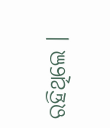ରହିଥିଲେ ।